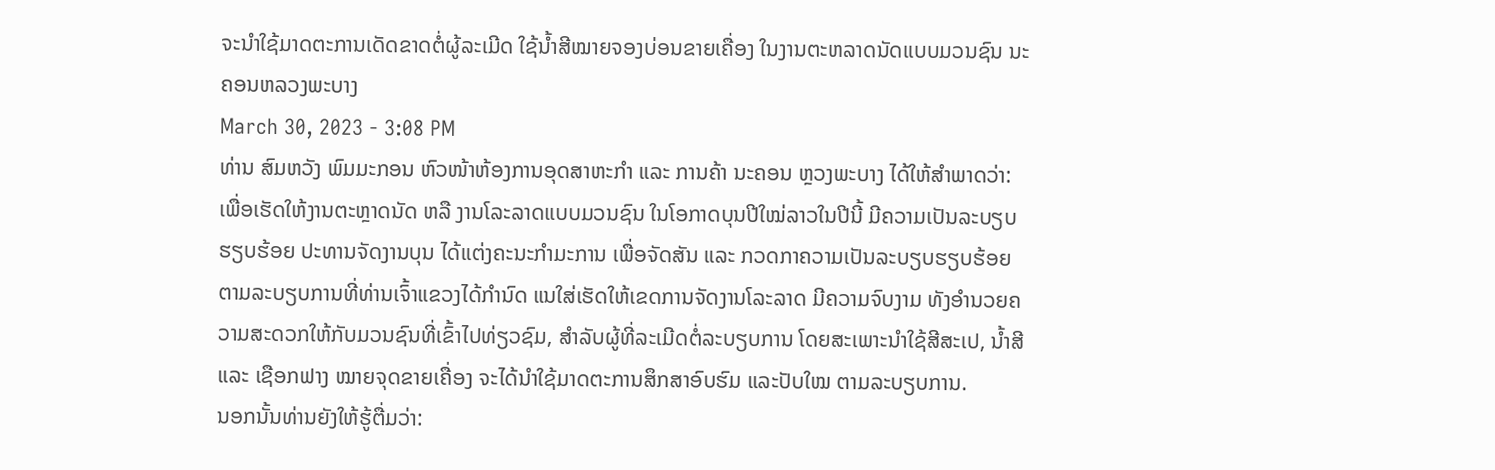ຈະນຳໃຊ້ມາດຕະການເດັດຂາດຕໍ່ຜູ້ລະເມີດ ໃຊ້ນໍ້າສີໝາຍຈອງບ່ອນຂາຍເຄື່ອງ ໃນງານຕະຫລາດນັດແບບມວນຊົນ ນະຄອນຫລວງພະບາງ
March 30, 2023 - 3:08 PM
ທ່ານ ສົມຫວັງ ພົມມະກອນ ຫົວໜ້າຫ້ອງການອຸດສາຫະກຳ ແລະ ການຄ້າ ນະຄອນ ຫຼວງພະບາງ ໄດ້ໃຫ້ສຳພາດວ່າ: ເພື່ອເຮັດໃຫ້ງານຕະຫຼາດນັດ ຫລື ງານໂລະລາດແບບມວນຊົນ ໃນໂອກາດບຸນປີໃໝ່ລາວໃນປີນີ້ ມີຄວາມເປັນລະບຽບຮຽບຮ້ອຍ ປະທານຈັດງານບຸນ ໄດ້ແຕ່ງຄະນະກຳມະການ ເພື່ອຈັດສັນ ແລະ ກວດກາຄວາມເປັນລະບຽບຮຽບຮ້ອຍ ຕາມລະບຽບການທີ່ທ່ານເຈົ້າແຂວງໄດ້ກຳນົດ ແນໃສ່ເຮັດໃຫ້ເຂດການຈັດງານໂລະລາດ ມີຄວາມຈົບງາມ ທັງອຳນວຍຄວາມສະດວກໃຫ້ກັບມວນຊົນທີ່ເຂົ້າໄປທ່ຽວຊົມ, ສຳລັບຜູ້ທີ່ລະເມີດຕໍ່ລະບຽບການ ໂດຍສະເພາະນຳໃຊ້ສີສະເປ, ນ້ຳສີ ແລະ ເຊືອກຟາງ ໝາຍຈຸດຂາຍເຄື່ອງ ຈະໄດ້ນຳໃຊ້ມາດຕະການສຶກສາອົບຮົມ ແລະປັບໃໝ ຕາມລະບຽບການ.
ນອກນັ້ນທ່ານຍັງໃຫ້ຮູ້ຕື່ມວ່າ: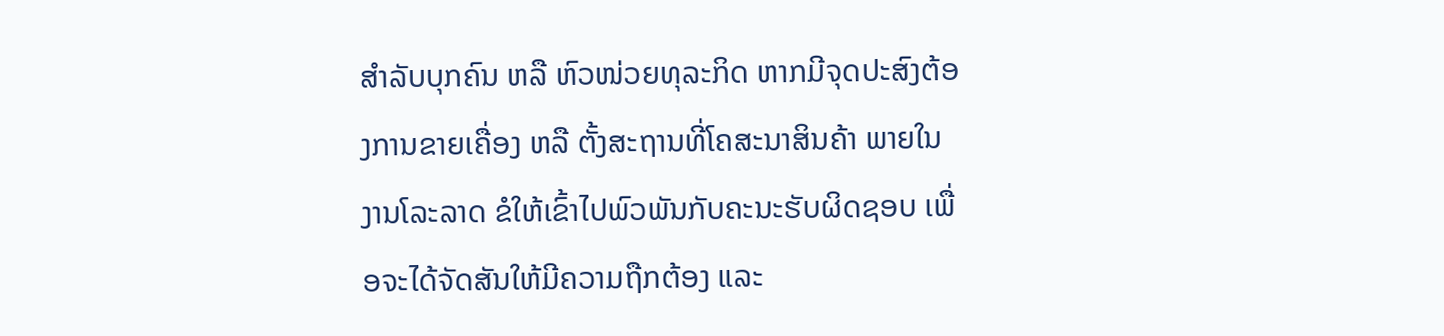ສຳລັບບຸກຄົນ ຫລື ຫົວໜ່ວຍທຸລະກິດ ຫາກມີຈຸດປະສົງຕ້ອງການຂາຍເຄື່ອງ ຫລື ຕັ້ງສະຖານທີ່ໂຄສະນາສິນຄ້າ ພາຍໃນງານໂລະລາດ ຂໍໃຫ້ເຂົ້າໄປພົວພັນກັບຄະນະຮັບຜິດຊອບ ເພື່ອຈະໄດ້ຈັດສັນໃຫ້ມີຄວາມຖືກຕ້ອງ ແລະ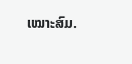ເໝາະສົມ.